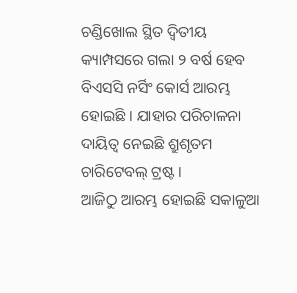ଚଣ୍ଡିଖୋଲ ସ୍ଥିତ ଦ୍ୱିତୀୟ କ୍ୟାମ୍ପସରେ ଗଲା ୨ ବର୍ଷ ହେବ ବିଏସସି ନର୍ସିଂ କୋର୍ସ ଆରମ୍ଭ ହୋଇଛି । ଯାହାର ପରିଚାଳନା ଦାୟିତ୍ୱ ନେଇଛି ଶ୍ରୁଶୃତମ ଚାରିଟେବଲ୍ ଟ୍ରଷ୍ଟ ।
ଆଜିଠୁ ଆରମ୍ଭ ହୋଇଛି ସକାଳୁଆ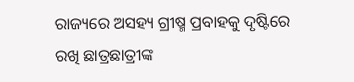ରାଜ୍ୟରେ ଅସହ୍ୟ ଗ୍ରୀଷ୍ମ ପ୍ରବାହକୁ ଦୃଷ୍ଟିରେ ରଖି ଛାତ୍ରଛାତ୍ରୀଙ୍କ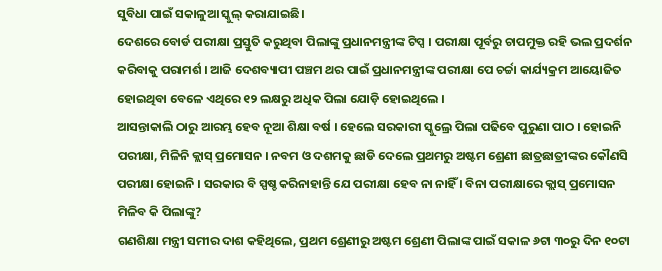ସୁବିଧା ପାଇଁ ସକାଳୁଆ ସ୍କୁଲ୍ କରାଯାଇଛି।
ଦେଶରେ ବୋର୍ଡ ପରୀକ୍ଷା ପ୍ରସ୍ତୁତି କରୁଥିବା ପିଲାଙ୍କୁ ପ୍ରଧାନମନ୍ତ୍ରୀଙ୍କ ଟିପ୍ସ । ପରୀକ୍ଷା ପୂର୍ବରୁ ଚାପମୁକ୍ତ ରହି ଭଲ ପ୍ରଦର୍ଶନ କରିବାକୁ ପରାମର୍ଶ । ଆଜି ଦେଶବ୍ୟାପୀ ପଞ୍ଚମ ଥର ପାଇଁ ପ୍ରଧାନମନ୍ତ୍ରୀଙ୍କ ପରୀକ୍ଷା ପେ ଚର୍ଚ୍ଚା କାର୍ଯ୍ୟକ୍ରମ ଆୟୋଜିତ ହୋଇଥିବା ବେଳେ ଏଥିରେ ୧୨ ଲକ୍ଷରୁ ଅଧିକ ପିଲା ଯୋଡ଼ି ହୋଇଥିଲେ ।
ଆସନ୍ତାକାଲି ଠାରୁ ଆରମ୍ଭ ହେବ ନୂଆ ଶିକ୍ଷା ବର୍ଷ । ହେଲେ ସରକାରୀ ସ୍କୁଲ୍ରେ ପିଲା ପଢିବେ ପୁରୁଣା ପାଠ । ହୋଇନି ପରୀକ୍ଷା, ମିଳିନି କ୍ଲାସ୍ ପ୍ରମୋସନ । ନବମ ଓ ଦଶମକୁ ଛାଡି ଦେଲେ ପ୍ରଥମରୁ ଅଷ୍ଟମ ଶ୍ରେଣୀ ଛାତ୍ରଛାତ୍ରୀଙ୍କର କୌଣସି ପରୀକ୍ଷା ହୋଇନି । ସରକାର ବି ସ୍ପଷ୍ଚ କରିନାହାନ୍ତି ଯେ ପରୀକ୍ଷା ହେବ ନା ନାହିଁ । ବିନା ପରୀକ୍ଷାରେ କ୍ଲାସ୍ ପ୍ରମୋସନ ମିଳିବ କି ପିଲାଙ୍କୁ?
ଗଣଶିକ୍ଷା ମନ୍ତ୍ରୀ ସମୀର ଦାଶ କହିଥିଲେ, ପ୍ରଥମ ଶ୍ରେଣୀରୁ ଅଷ୍ଟମ ଶ୍ରେଣୀ ପିଲାଙ୍କ ପାଇଁ ସକାଳ ୬ଟା ୩୦ରୁ ଦିନ ୧୦ଟା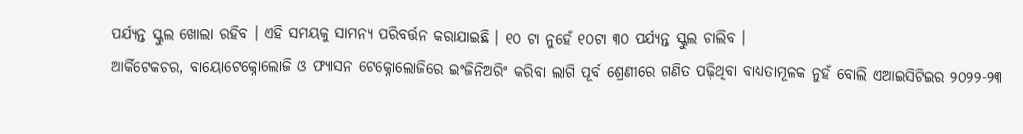ପର୍ଯ୍ୟନ୍ତ ସ୍କୁଲ ଖୋଲା ରହିବ । ଏହି ସମୟକୁ ସାମନ୍ୟ ପରିବର୍ତ୍ତନ କରାଯାଇଛି । ୧୦ ଟା ନୁହେଁ ୧୦ଟା ୩୦ ପର୍ଯ୍ୟନ୍ତ ସ୍କୁଲ ଚାଲିବ ।
ଆର୍କିଟେକଚର, ବାୟୋଟେକ୍ନୋଲୋଜି ଓ ଫ୍ୟାସନ ଟେକ୍ନୋଲୋଜିରେ ଇଂଜିନିଅରିଂ କରିବା ଲାଗି ପୂର୍ବ ଶ୍ରେଣୀରେ ଗଣିତ ପଢ଼ିଥିବା ବାଧ୍ୟତାମୂଳକ ନୁହଁ ବୋଲି ଏଆଇସିଟିଇର ୨୦୨୨-୨୩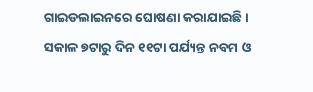ଗାଇଡଲାଇନରେ ଘୋଷଣା କରାଯାଇଛି ।
ସକାଳ ୭ଟାରୁ ଦିନ ୧୧ଟା ପର୍ଯ୍ୟନ୍ତ ନବମ ଓ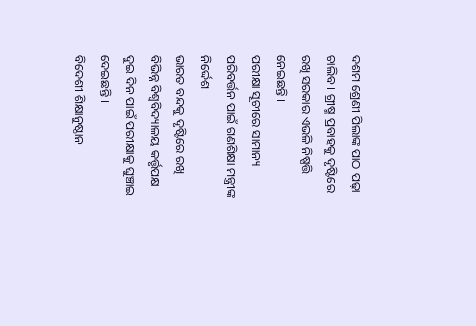ଦଶମ ଶ୍ରେଣୀ ପିଲାଙ୍କ ପାଠ ପଢ଼ା ଚାଲିବ । ଗ୍ରୀଷ୍ମ ପ୍ରବାହକୁ ଦୃଷ୍ଟିରେ ରଖି ସରକାର ଏଭଳି ନିଷ୍ପତ୍ତି ନେଇଛନ୍ତି ।
ପରୀକ୍ଷା ସୂଚୀରେ ସାମାନ୍ୟ ପରିବର୍ତ୍ତନ ପାଇଁ ଗଣଶିକ୍ଷା ମନ୍ତ୍ରୀଙ୍କ ନିର୍ଦ୍ଦେଶ
ଭାରତ ବନ୍ଦକୁ ଦୃଷ୍ଟିରେ ରଖି ବିଭିନ୍ନ ବିଶ୍ୱବିଦ୍ୟାଳୟ କର୍ତ୍ତୃପକ୍ଷ ଦୁଇ ଦିନ ପାଇଁ ପରୀକ୍ଷାକୁ ଘୁଞ୍ଚାଇ ଦେଇଛନ୍ତି ।
ବିଦେଶୀ ଶିକ୍ଷାନୁଷ୍ଠାନ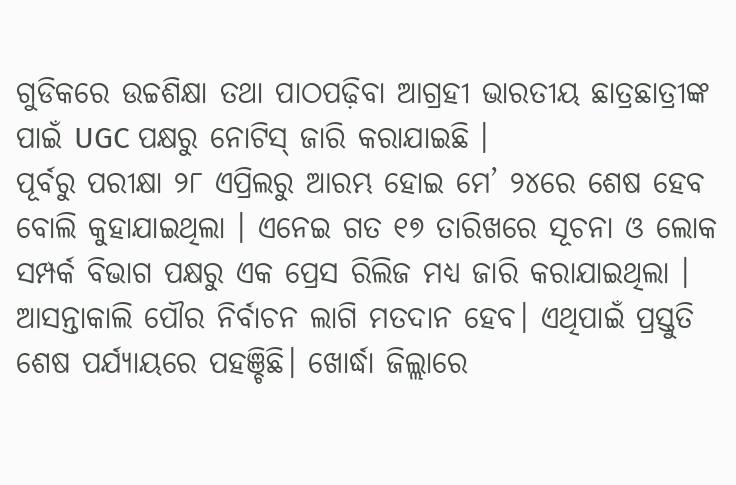ଗୁଡିକରେ ଉଚ୍ଚଶିକ୍ଷା ତଥା ପାଠପଢ଼ିବା ଆଗ୍ରହୀ ଭାରତୀୟ ଛାତ୍ରଛାତ୍ରୀଙ୍କ ପାଇଁ UGC ପକ୍ଷରୁ ନୋଟିସ୍ ଜାରି କରାଯାଇଛି ।
ପୂର୍ବରୁ ପରୀକ୍ଷା ୨୮ ଏପ୍ରିଲରୁ ଆରମ୍ଭ ହୋଇ ମେ’ ୨୪ରେ ଶେଷ ହେବ ବୋଲି କୁହାଯାଇଥିଲା । ଏନେଇ ଗତ ୧୭ ତାରିଖରେ ସୂଚନା ଓ ଲୋକ ସମ୍ପର୍କ ବିଭାଗ ପକ୍ଷରୁ ଏକ ପ୍ରେସ ରିଲିଜ ମଧ୍ୟ ଜାରି କରାଯାଇଥିଲା ।
ଆସନ୍ତାକାଲି ପୌର ନିର୍ବାଚନ ଲାଗି ମତଦାନ ହେବ। ଏଥିପାଇଁ ପ୍ରସ୍ତୁତି ଶେଷ ପର୍ଯ୍ୟାୟରେ ପହଞ୍ଚିଛି। ଖୋର୍ଦ୍ଧା ଜିଲ୍ଲାରେ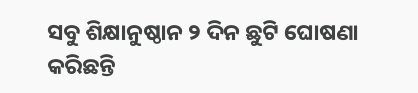ସବୁ ଶିକ୍ଷାନୁଷ୍ଠାନ ୨ ଦିନ ଛୁଟି ଘୋଷଣା କରିଛନ୍ତି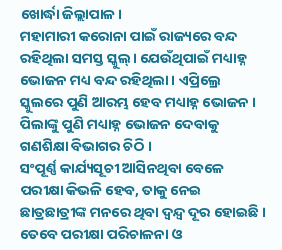ଖୋର୍ଦ୍ଧା ଜିଲ୍ଲାପାଳ।
ମହାମାରୀ କରୋନା ପାଇଁ ରାଜ୍ୟରେ ବନ୍ଦ ରହିଥିଲା ସମସ୍ତ ସ୍କୁଲ୍। ଯେଉଁଥିପାଇଁ ମଧ୍ୟାହ୍ନ ଭୋଜନ ମଧ୍ୟ ବନ୍ଦ ରହିଥିଲା। ଏପ୍ରିଲ୍ରେ ସ୍କୁଲରେ ପୁଣି ଆରମ୍ଭ ହେବ ମଧ୍ୟାହ୍ନ ଭୋଜନ । ପିଲାଙ୍କୁ ପୁଣି ମଧ୍ୟାହ୍ନ ଭୋଜନ ଦେବାକୁ ଗଣଶିକ୍ଷା ବିଭାଗର ଚିଠି ।
ସଂପୂର୍ଣ୍ଣ କାର୍ଯ୍ୟସୂଚୀ ଆସିନଥିବା ବେଳେ ପରୀକ୍ଷା କିଭଳି ହେବ, ତାକୁ ନେଇ ଛାତ୍ରଛାତ୍ରୀଙ୍କ ମନରେ ଥିବା ଦ୍ୱନ୍ଦ୍ୱ ଦୂର ହୋଇଛି । ତେବେ ପରୀକ୍ଷା ପରିଚାଳନା ଓ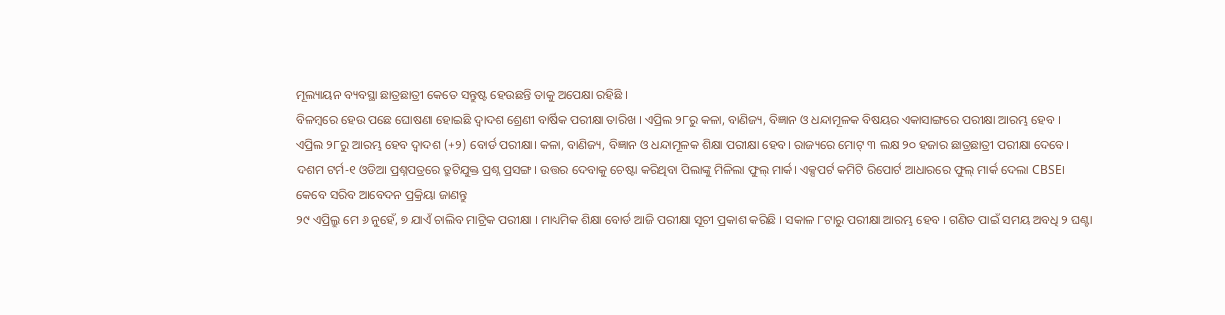ମୂଲ୍ୟାୟନ ବ୍ୟବସ୍ଥା ଛାତ୍ରଛାତ୍ରୀ କେତେ ସନ୍ତୁଷ୍ଟ ହେଉଛନ୍ତି ତାକୁ ଅପେକ୍ଷା ରହିଛି ।
ବିଳମ୍ବରେ ହେଉ ପଛେ ଘୋଷଣା ହୋଇଛି ଦ୍ୱାଦଶ ଶ୍ରେଣୀ ବାର୍ଷିକ ପରୀକ୍ଷା ତାରିଖ । ଏପ୍ରିଲ ୨୮ରୁ କଳା, ବାଣିଜ୍ୟ, ବିଜ୍ଞାନ ଓ ଧନ୍ଦାମୂଳକ ବିଷୟର ଏକାସାଙ୍ଗରେ ପରୀକ୍ଷା ଆରମ୍ଭ ହେବ ।
ଏପ୍ରିଲ ୨୮ରୁ ଆରମ୍ଭ ହେବ ଦ୍ୱାଦଶ (+୨) ବୋର୍ଡ ପରୀକ୍ଷା। କଳା, ବାଣିଜ୍ୟ, ବିଜ୍ଞାନ ଓ ଧନ୍ଦାମୂଳକ ଶିକ୍ଷା ପରୀକ୍ଷା ହେବ। ରାଜ୍ୟରେ ମୋଟ୍ ୩ ଲକ୍ଷ ୨୦ ହଜାର ଛାତ୍ରଛାତ୍ରୀ ପରୀକ୍ଷା ଦେବେ।
ଦଶମ ଟର୍ମ-୧ ଓଡିଆ ପ୍ରଶ୍ନପତ୍ରରେ ତ୍ରୁଟିଯୁକ୍ତ ପ୍ରଶ୍ନ ପ୍ରସଙ୍ଗ। ଉତ୍ତର ଦେବାକୁ ଚେଷ୍ଟା କରିଥିବା ପିଲାଙ୍କୁ ମିଳିଲା ଫୁଲ୍ ମାର୍କ। ଏକ୍ସପର୍ଟ କମିଟି ରିପୋର୍ଟ ଆଧାରରେ ଫୁଲ୍ ମାର୍କ ଦେଲା CBSE।
କେବେ ସରିବ ଆବେଦନ ପ୍ରକ୍ରିୟା ଜାଣନ୍ତୁ
୨୯ ଏପ୍ରିଲ୍ରୁ ମେ ୬ ନୁହେଁ, ୭ ଯାଏଁ ଚାଲିବ ମାଟ୍ରିକ ପରୀକ୍ଷା । ମାଧ୍ୟମିକ ଶିକ୍ଷା ବୋର୍ଡ ଆଜି ପରୀକ୍ଷା ସୂଚୀ ପ୍ରକାଶ କରିଛି । ସକାଳ ୮ଟାରୁ ପରୀକ୍ଷା ଆରମ୍ଭ ହେବ । ଗଣିତ ପାଇଁ ସମୟ ଅବଧି ୨ ଘଣ୍ଟା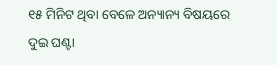୧୫ ମିନିଟ ଥିବା ବେଳେ ଅନ୍ୟାନ୍ୟ ବିଷୟରେ ଦୁଇ ଘଣ୍ଟା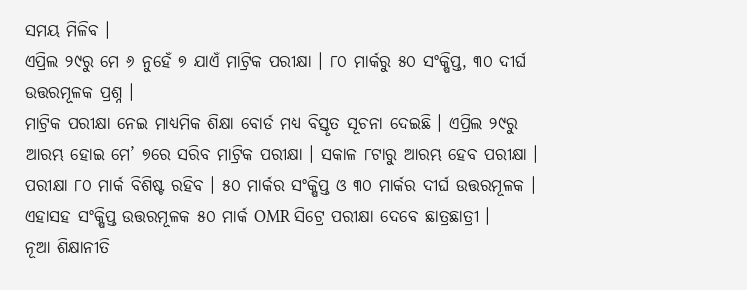ସମୟ ମିଳିବ ।
ଏପ୍ରିଲ ୨୯ରୁ ମେ ୬ ନୁହେଁ ୭ ଯାଏଁ ମାଟ୍ରିକ ପରୀକ୍ଷା । ୮୦ ମାର୍କରୁ ୫୦ ସଂକ୍ଷିପ୍ତ, ୩୦ ଦୀର୍ଘ ଉତ୍ତରମୂଳକ ପ୍ରଶ୍ନ ।
ମାଟ୍ରିକ ପରୀକ୍ଷା ନେଇ ମାଧ୍ୟମିକ ଶିକ୍ଷା ବୋର୍ଡ ମଧ୍ୟ ବିସ୍ତୃତ ସୂଚନା ଦେଇଛି । ଏପ୍ରିଲ ୨୯ରୁ ଆରମ୍ଭ ହୋଇ ମେ’ ୭ରେ ସରିବ ମାଟ୍ରିକ ପରୀକ୍ଷା । ସକାଳ ୮ଟାରୁ ଆରମ୍ଭ ହେବ ପରୀକ୍ଷା ।
ପରୀକ୍ଷା ୮୦ ମାର୍କ ବିଶିଷ୍ଟ ରହିବ । ୫୦ ମାର୍କର ସଂକ୍ଷିପ୍ତ ଓ ୩୦ ମାର୍କର ଦୀର୍ଘ ଉତ୍ତରମୂଳକ । ଏହାସହ ସଂକ୍ଷିପ୍ତ ଉତ୍ତରମୂଳକ ୫୦ ମାର୍କ OMR ସିଟ୍ରେ ପରୀକ୍ଷା ଦେବେ ଛାତ୍ରଛାତ୍ରୀ ।
ନୂଆ ଶିକ୍ଷାନୀତି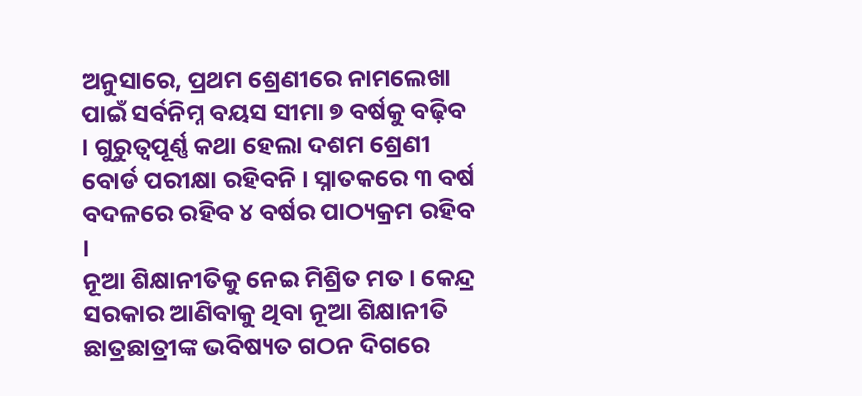ଅନୁସାରେ, ପ୍ରଥମ ଶ୍ରେଣୀରେ ନାମଲେଖା ପାଇଁ ସର୍ବନିମ୍ନ ବୟସ ସୀମା ୭ ବର୍ଷକୁ ବଢ଼ିବ । ଗୁରୁତ୍ୱପୂର୍ଣ୍ଣ କଥା ହେଲା ଦଶମ ଶ୍ରେଣୀ ବୋର୍ଡ ପରୀକ୍ଷା ରହିବନି । ସ୍ନାତକରେ ୩ ବର୍ଷ ବଦଳରେ ରହିବ ୪ ବର୍ଷର ପାଠ୍ୟକ୍ରମ ରହିବ ।
ନୂଆ ଶିକ୍ଷାନୀତିକୁ ନେଇ ମିଶ୍ରିତ ମତ । କେନ୍ଦ୍ର ସରକାର ଆଣିବାକୁ ଥିବା ନୂଆ ଶିକ୍ଷାନୀତି ଛାତ୍ରଛାତ୍ରୀଙ୍କ ଭବିଷ୍ୟତ ଗଠନ ଦିଗରେ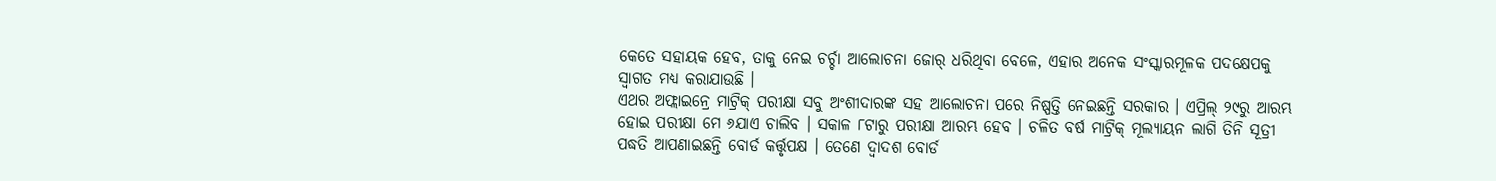କେତେ ସହାୟକ ହେବ, ତାକୁ ନେଇ ଚର୍ଚ୍ଚା ଆଲୋଚନା ଜୋର୍ ଧରିଥିବା ବେଳେ, ଏହାର ଅନେକ ସଂସ୍କାରମୂଳକ ପଦକ୍ଷେପକୁ ସ୍ୱାଗତ ମଧ୍ୟ କରାଯାଉଛି ।
ଏଥର ଅଫ୍ଲାଇନ୍ରେ ମାଟ୍ରିକ୍ ପରୀକ୍ଷା ସବୁ ଅଂଶୀଦାରଙ୍କ ସହ ଆଲୋଚନା ପରେ ନିଷ୍ପତ୍ତି ନେଇଛନ୍ତି ସରକାର । ଏପ୍ରିଲ୍ ୨୯ରୁ ଆରମ୍ଭ ହୋଇ ପରୀକ୍ଷା ମେ ୬ଯାଏ ଚାଲିବ । ସକାଳ ୮ଟାରୁ ପରୀକ୍ଷା ଆରମ୍ଭ ହେବ । ଚଳିତ ବର୍ଷ ମାଟ୍ରିକ୍ ମୂଲ୍ୟାୟନ ଲାଗି ତିନି ସୂତ୍ରୀ ପଦ୍ଧତି ଆପଣାଇଛନ୍ତି ବୋର୍ଡ କର୍ତ୍ତୃପକ୍ଷ । ତେଣେ ଦ୍ୱାଦଶ ବୋର୍ଡ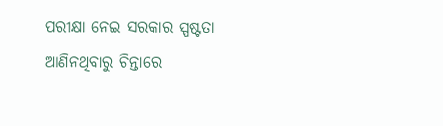ପରୀକ୍ଷା ନେଇ ସରକାର ସ୍ପଷ୍ଟତା ଆଣିନଥିବାରୁ ଚିନ୍ତାରେ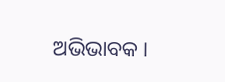ଅଭିଭାବକ ।